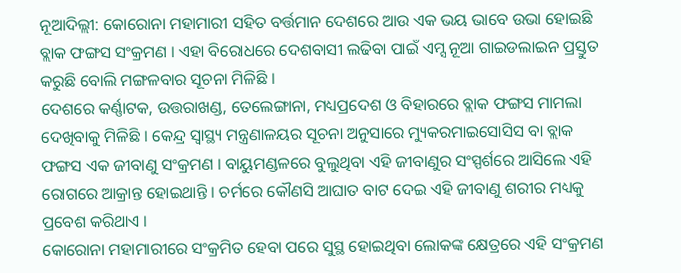ନୂଆଦିଲ୍ଲୀ: କୋରୋନା ମହାମାରୀ ସହିତ ବର୍ତ୍ତମାନ ଦେଶରେ ଆଉ ଏକ ଭୟ ଭାବେ ଉଭା ହୋଇଛି ବ୍ଲାକ ଫଙ୍ଗସ ସଂକ୍ରମଣ । ଏହା ବିରୋଧରେ ଦେଶବାସୀ ଲଢିବା ପାଇଁ ଏମ୍ସ ନୂଆ ଗାଇଡଲାଇନ ପ୍ରସ୍ତୁତ କରୁଛି ବୋଲି ମଙ୍ଗଳବାର ସୂଚନା ମିଳିଛି ।
ଦେଶରେ କର୍ଣ୍ଣାଟକ, ଉତ୍ତରାଖଣ୍ଡ, ତେଲେଙ୍ଗାନା, ମଧ୍ୟପ୍ରଦେଶ ଓ ବିହାରରେ ବ୍ଲାକ ଫଙ୍ଗସ ମାମଲା ଦେଖିବାକୁ ମିଳିଛି । କେନ୍ଦ୍ର ସ୍ବାସ୍ଥ୍ୟ ମନ୍ତ୍ରଣାଳୟର ସୂଚନା ଅନୁସାରେ ମ୍ୟୁକରମାଇସୋସିସ ବା ବ୍ଲାକ ଫଙ୍ଗସ ଏକ ଜୀବାଣୁ ସଂକ୍ରମଣ । ବାୟୁମଣ୍ଡଳରେ ବୁଲୁଥିବା ଏହି ଜୀବାଣୁର ସଂସ୍ପର୍ଶରେ ଆସିଲେ ଏହି ରୋଗରେ ଆକ୍ରାନ୍ତ ହୋଇଥାନ୍ତି । ଚର୍ମରେ କୌଣସି ଆଘାତ ବାଟ ଦେଇ ଏହି ଜୀବାଣୁ ଶରୀର ମଧ୍ୟକୁ ପ୍ରବେଶ କରିଥାଏ ।
କୋରୋନା ମହାମାରୀରେ ସଂକ୍ରମିତ ହେବା ପରେ ସୁସ୍ଥ ହୋଇଥିବା ଲୋକଙ୍କ କ୍ଷେତ୍ରରେ ଏହି ସଂକ୍ରମଣ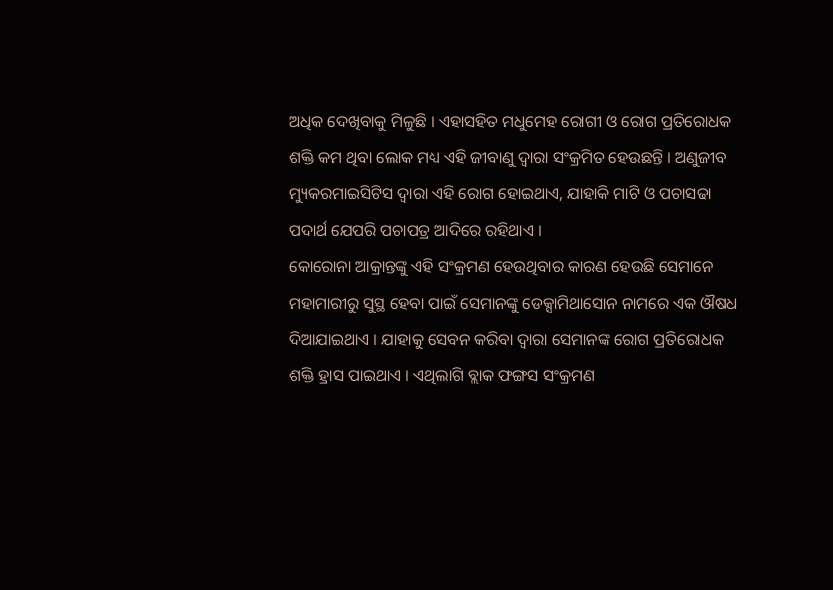ଅଧିକ ଦେଖିବାକୁ ମିଳୁଛି । ଏହାସହିତ ମଧୁମେହ ରୋଗୀ ଓ ରୋଗ ପ୍ରତିରୋଧକ ଶକ୍ତି କମ ଥିବା ଲୋକ ମଧ୍ୟ ଏହି ଜୀବାଣୁ ଦ୍ବାରା ସଂକ୍ରମିତ ହେଉଛନ୍ତି । ଅଣୁଜୀବ ମ୍ୟୁକରମାଇସିଟିସ ଦ୍ବାରା ଏହି ରୋଗ ହୋଇଥାଏ, ଯାହାକି ମାଟି ଓ ପଚାସଢା ପଦାର୍ଥ ଯେପରି ପଚାପତ୍ର ଆଦିରେ ରହିଥାଏ ।
କୋରୋନା ଆକ୍ରାନ୍ତଙ୍କୁ ଏହି ସଂକ୍ରମଣ ହେଉଥିବାର କାରଣ ହେଉଛି ସେମାନେ ମହାମାରୀରୁ ସୁସ୍ଥ ହେବା ପାଇଁ ସେମାନଙ୍କୁ ଡେକ୍ସାମିଥାସୋନ ନାମରେ ଏକ ଔଷଧ ଦିଆଯାଇଥାଏ । ଯାହାକୁ ସେବନ କରିବା ଦ୍ବାରା ସେମାନଙ୍କ ରୋଗ ପ୍ରତିରୋଧକ ଶକ୍ତି ହ୍ରାସ ପାଇଥାଏ । ଏଥିଲାଗି ବ୍ଲାକ ଫଙ୍ଗସ ସଂକ୍ରମଣ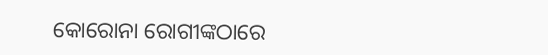କୋରୋନା ରୋଗୀଙ୍କଠାରେ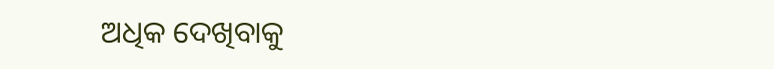ଅଧିକ ଦେଖିବାକୁ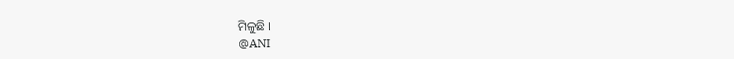ମିଳୁଛି ।
@ANI